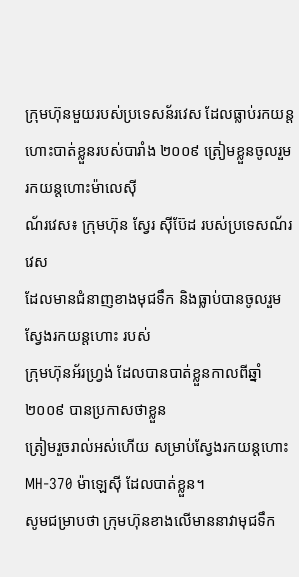ក្រុមហ៊ុនមួយរបស់ប្រទេសន័រវេស ដែលធ្លាប់រកយន្តហោះបាត់ខ្លួនរបស់បារាំង ២០០៩ ត្រៀមខ្លួនចូលរួមរកយន្តហោះម៉ាលេស៊ី
ណ័រវេស៖ ក្រុមហ៊ុន ស្វែរ ស៊ីប៊ែដ របស់ប្រទេសណ័រវេស
ដែលមានជំនាញខាងមុជទឹក និងធ្លាប់បានចូលរួមស្វែងរកយន្តហោះ របស់
ក្រុមហ៊ុនអ័រហ្វ្រង់ ដែលបានបាត់ខ្លួនកាលពីឆ្នាំ២០០៩ បានប្រកាសថាខ្លួន
ត្រៀមរួចរាល់អស់ហើយ សម្រាប់ស្វែងរកយន្តហោះ MH-370 ម៉ាឡេស៊ី ដែលបាត់ខ្លួន។
សូមជម្រាបថា ក្រុមហ៊ុនខាងលើមាននាវាមុជទឹក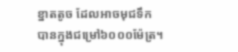ខ្នាតតូច ដែលអាចមុជទឹក
បានក្នុងជម្រៅ៦០០០ម៉ែត្រ។